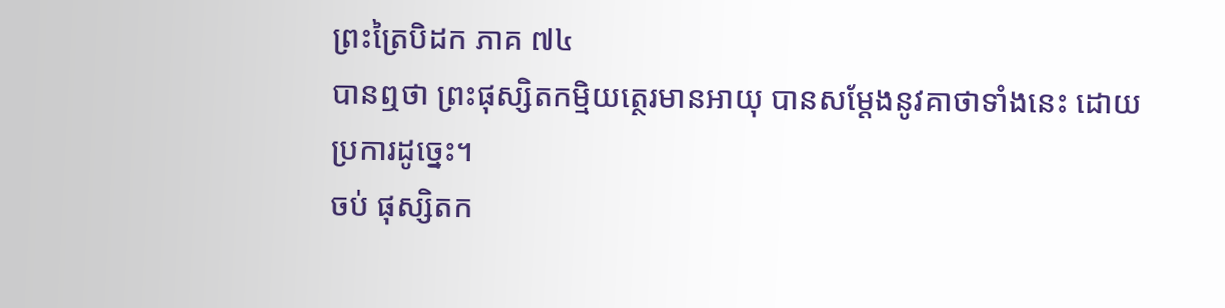ព្រះត្រៃបិដក ភាគ ៧៤
បានឮថា ព្រះផុស្សិតកម្មិយត្ថេរមានអាយុ បានសម្តែងនូវគាថាទាំងនេះ ដោយប្រការដូច្នេះ។
ចប់ ផុស្សិតក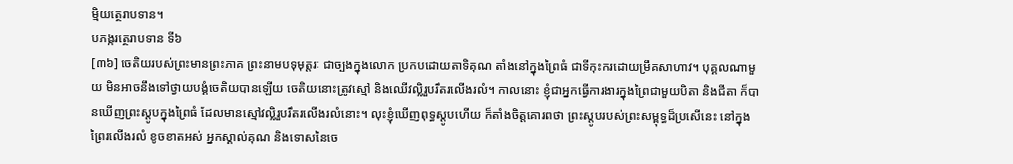ម្មិយត្ថេរាបទាន។
បភង្ករត្ថេរាបទាន ទី៦
[៣៦] ចេតិយរបស់ព្រះមានព្រះភាគ ព្រះនាមបទុមុត្តរៈ ជាច្បងក្នុងលោក ប្រកបដោយតាទិគុណ តាំងនៅក្នុងព្រៃធំ ជាទីកុះករដោយម្រឹគសាហាវ។ បុគ្គលណាមួយ មិនអាចនឹងទៅថ្វាយបង្គំចេតិយបានឡើយ ចេតិយនោះត្រូវស្មៅ និងឈើវល្លិរួបរឹតរលើងរលំ។ កាលនោះ ខ្ញុំជាអ្នកធ្វើការងារក្នុងព្រៃជាមួយបិតា និងជីតា ក៏បានឃើញព្រះស្តូបក្នុងព្រៃធំ ដែលមានស្មៅវល្លិរួបរឹតរលើងរលំនោះ។ លុះខ្ញុំឃើញពុទ្ធស្តូបហើយ ក៏តាំងចិត្តគោរពថា ព្រះស្តូបរបស់ព្រះសម្ពុទ្ធដ៏ប្រសើនេះ នៅក្នុងព្រៃរលើងរលំ ខូចខាតអស់ អ្នកស្គាល់គុណ និងទោសនៃចេ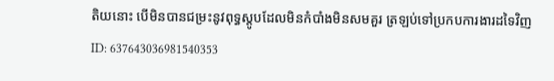តិយនោះ បើមិនបានជម្រះនូវពុទ្ធស្តូបដែលមិនកំបាំងមិនសមគួរ ត្រឡប់ទៅប្រកបការងារដទៃវិញ
ID: 637643036981540353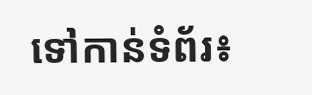ទៅកាន់ទំព័រ៖